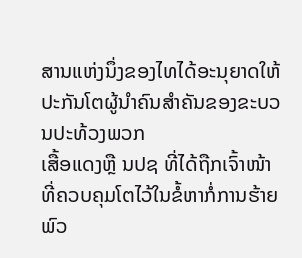ສານແຫ່ງນຶ່ງຂອງໄທໄດ້ອະນຸຍາດໃຫ້ປະກັນໂຕຜູ້ນຳຄົນສຳຄັນຂອງຂະບວນປະທ້ວງພວກ
ເສື້ອແດງຫຼື ນປຊ ທີ່ໄດ້ຖືກເຈົ້າໜ້າທີ່ຄວບຄຸມໂຕໄວ້ໃນຂໍ້ຫາກໍ່ການຮ້າຍພົວ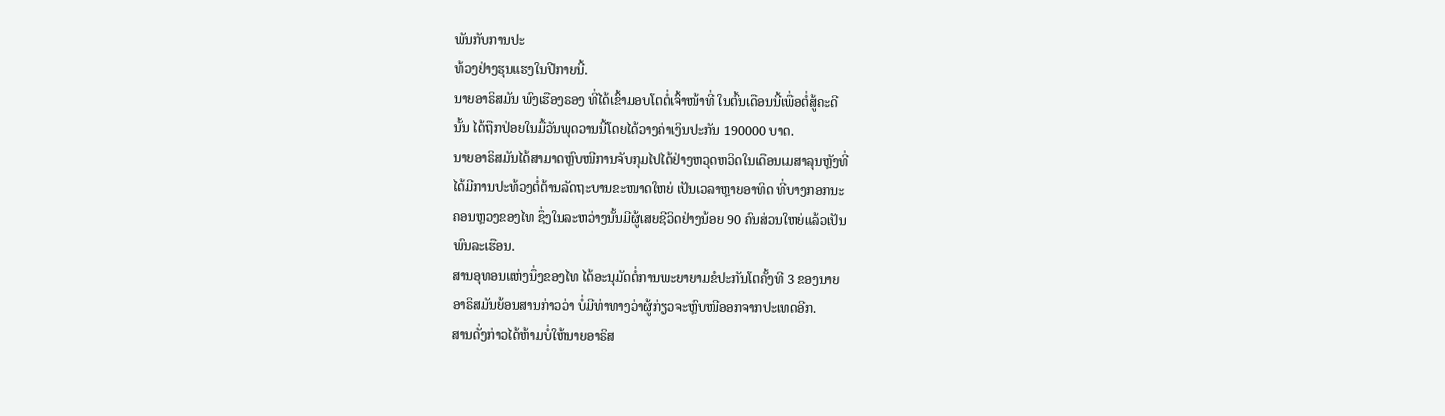ພັນກັບການປະ
ທ້ວງຢ່າງຮຸນແຮງໃນປີກາຍນີ້.
ນາຍອາຣິສມັນ ພົງເຮືອງຣອງ ທີ່ໄດ້ເຂົ້າມອບໂຕຕໍ່ເຈົ້າໜ້າທີ່ ໃນຕົ້ນເດືອນນີ້ເພື່ອຕໍ່ສູ້ຄະດີ
ນັ້ນ ໄດ້ຖືກປ່ອຍໃນມື້ວັນພຸດວານນີ້ໂດຍໄດ້ວາງຄ່າເງິນປະກັນ 190000 ບາດ.
ນາຍອາຣິສມັນໄດ້ສາມາດຫຼົບໜີການຈັບກຸມໄປໄດ້ຢ່າງຫວຸດຫວິດໃນເດືອນເມສາລຸນຫຼັງທີ່
ໄດ້ມີການປະທ້ວງຕໍ່ຕ້ານລັດຖະບານຂະໜາດໃຫຍ່ ເປັນເວລາຫຼາຍອາທິດ ທີ່ບາງກອກນະ
ຄອນຫຼວງຂອງໄທ ຊຶ່ງໃນລະຫວ່າງນັ້ນມີຜູ້ເສຍຊີວິດຢ່າງນ້ອຍ 90 ຄົນສ່ວນໃຫຍ່ແລ້ວເປັນ
ພົນລະເຮືອນ.
ສານອຸທອນແຫ່ງນຶ່ງຂອງໄທ ໄດ້ອະນຸມັດຕໍ່ການພະຍາຍາມຂໍປະກັນໂຕຄັ້ງທີ 3 ຂອງນາຍ
ອາຣິສມັນຍ້ອນສານກ່າວວ່າ ບໍ່ມີທ່າທາງວ່າຜູ້ກ່ຽວຈະຫຼົບໜີອອກຈາກປະເທດອີກ.
ສານດັ່ງກ່າວໄດ້ຫ້າມບໍ່ໃຫ້ນາຍອາຣິສ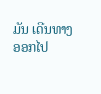ມັນ ເດີນທາງອອກໄປ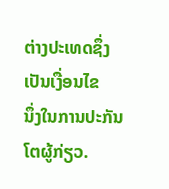ຕ່າງປະເທດຊຶ່ງເປັນເງື່ອນໄຂ
ນຶ່ງໃນການປະກັນໂຕຜູ້ກ່ຽວ.